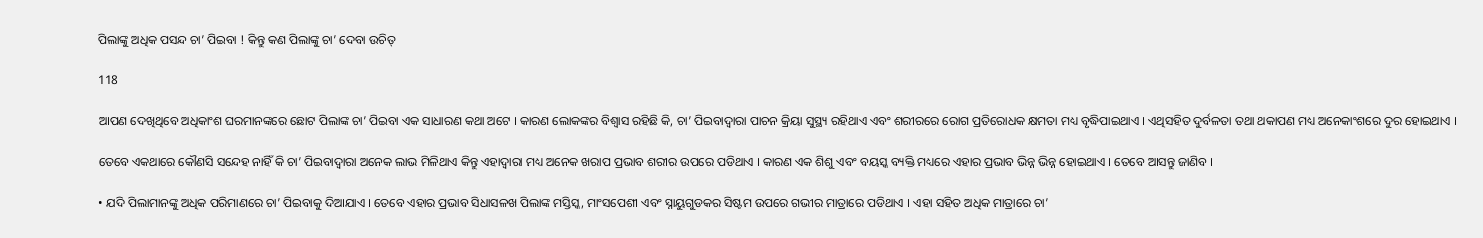ପିଲାଙ୍କୁ ଅଧିକ ପସନ୍ଦ ଚା’ ପିଇବା ! କିନ୍ତୁ କଣ ପିଲାଙ୍କୁ ଚା’ ଦେବା ଉଚିତ୍

118

ଆପଣ ଦେଖିଥିବେ ଅଧିକାଂଶ ଘରମାନଙ୍କରେ ଛୋଟ ପିଲାଙ୍କ ଚା’ ପିଇବା ଏକ ସାଧାରଣ କଥା ଅଟେ । କାରଣ ଲୋକଙ୍କର ବିଶ୍ୱାସ ରହିଛି କି, ଚା’ ପିଇବାଦ୍ୱାରା ପାଚନ କ୍ରିୟା ସୁସ୍ଥ୍ୟ ରହିଥାଏ ଏବଂ ଶରୀରରେ ରୋଗ ପ୍ରତିରୋଧକ କ୍ଷମତା ମଧ୍ୟ ବୃଦ୍ଧିପାଇଥାଏ । ଏଥିସହିତ ଦୁର୍ବଳତା ତଥା ଥକାପଣ ମଧ୍ୟ ଅନେକାଂଶରେ ଦୁର ହୋଇଥାଏ ।

ତେବେ ଏକଥାରେ କୌଣସି ସନ୍ଦେହ ନାହିଁ କି ଚା’ ପିଇବାଦ୍ୱାରା ଅନେକ ଲାଭ ମିଳିଥାଏ କିନ୍ତୁ ଏହାଦ୍ୱାରା ମଧ୍ୟ ଅନେକ ଖରାପ ପ୍ରଭାବ ଶରୀର ଉପରେ ପଡିଥାଏ । କାରଣ ଏକ ଶିଶୁ ଏବଂ ବୟସ୍କ ବ୍ୟକ୍ତି ମଧ୍ୟରେ ଏହାର ପ୍ରଭାବ ଭିନ୍ନ ଭିନ୍ନ ହୋଇଥାଏ । ତେବେ ଆସନ୍ତୁ ଜାଣିବ ।

• ଯଦି ପିଲାମାନଙ୍କୁ ଅଧିକ ପରିମାଣରେ ଚା’ ପିଇବାକୁ ଦିଆଯାଏ । ତେବେ ଏହାର ପ୍ରଭାବ ସିଧାସଳଖ ପିଲାଙ୍କ ମସ୍ତିସ୍କ, ମାଂସପେଶୀ ଏବଂ ସ୍ନାୟୁଗୁଡକର ସିଷ୍ଟମ ଉପରେ ଗଭୀର ମାତ୍ରାରେ ପଡିଥାଏ । ଏହା ସହିତ ଅଧିକ ମାତ୍ରାରେ ଚା’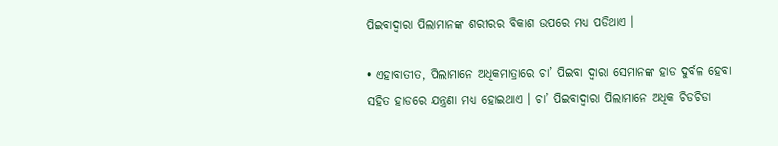ପିଇବାଦ୍ୱାରା ପିଲାମାନଙ୍କ ଶରୀରର ବିକାଶ ଉପରେ ମଧ୍ୟ ପଡିଥାଏ ।

• ଏହାବାତୀତ, ପିଲାମାନେ ଅଧିକମାତ୍ରାରେ ଚା’ ପିଇବା ଦ୍ୱାରା ସେମାନଙ୍କ ହାଡ ଦୁର୍ବଳ ହେବା ସହିତ ହାଡରେ ଯନ୍ତ୍ରଣା ମଧ୍ୟ ହୋଇଥାଏ । ଚା’ ପିଇବାଦ୍ୱାରା ପିଲାମାନେ ଅଧିକ ଚିଡଚିଡା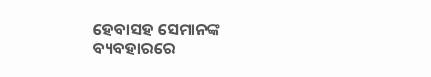ହେବାସହ ସେମାନଙ୍କ ବ୍ୟବହାରରେ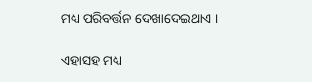ମଧ୍ୟ ପରିବର୍ତ୍ତନ ଦେଖାଦେଇଥାଏ ।

ଏହାସହ ମଧ୍ୟ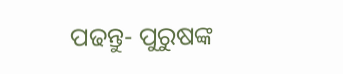ପଢନ୍ତୁ- ପୁରୁଷଙ୍କ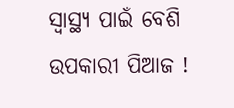ସ୍ୱାସ୍ଥ୍ୟ ପାଇଁ ବେଶି ଉପକାରୀ ପିଆଜ !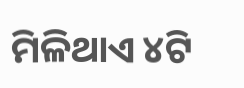ମିଳିଥାଏ ୪ଟି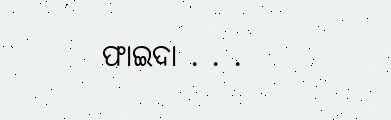ଫାଇଦା . . .